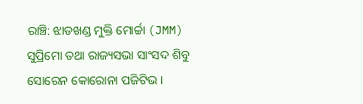ରାଞ୍ଚି: ଝାଡଖଣ୍ଡ ମୁକ୍ତି ମୋର୍ଚ୍ଚା (JMM) ସୁପ୍ରିମୋ ତଥା ରାଜ୍ୟସଭା ସାଂସଦ ଶିବୁ ସୋରେନ କୋରୋନା ପଜିଟିଭ ।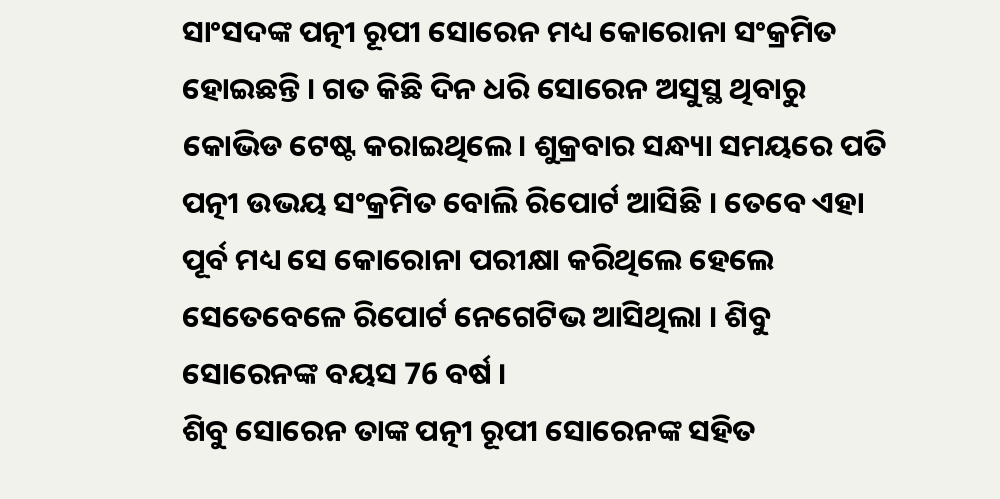ସାଂସଦଙ୍କ ପତ୍ନୀ ରୂପୀ ସୋରେନ ମଧ୍ୟ କୋରୋନା ସଂକ୍ରମିତ ହୋଇଛନ୍ତି । ଗତ କିଛି ଦିନ ଧରି ସୋରେନ ଅସୁସ୍ଥ ଥିବାରୁ କୋଭିଡ ଟେଷ୍ଟ କରାଇଥିଲେ। ଶୁକ୍ରବାର ସନ୍ଧ୍ୟା ସମୟରେ ପତି ପତ୍ନୀ ଉଭୟ ସଂକ୍ରମିତ ବୋଲି ରିପୋର୍ଟ ଆସିଛି । ତେବେ ଏହା ପୂର୍ବ ମଧ୍ୟ ସେ କୋରୋନା ପରୀକ୍ଷା କରିଥିଲେ ହେଲେ ସେତେବେଳେ ରିପୋର୍ଟ ନେଗେଟିଭ ଆସିଥିଲା । ଶିବୁ ସୋରେନଙ୍କ ବୟସ 76 ବର୍ଷ ।
ଶିବୁ ସୋରେନ ତାଙ୍କ ପତ୍ନୀ ରୂପୀ ସୋରେନଙ୍କ ସହିତ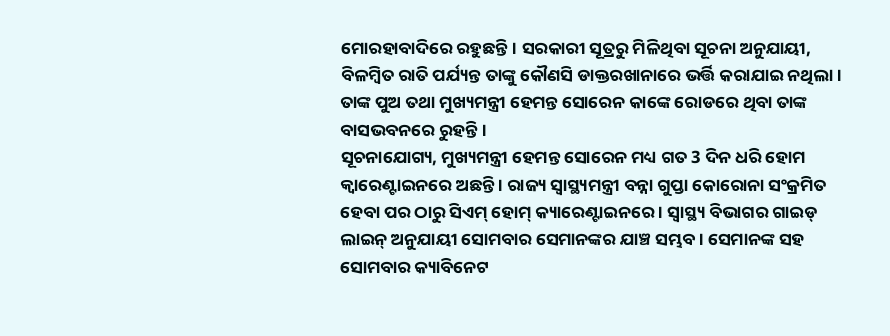ମୋରହାବାଦିରେ ରହୁଛନ୍ତି। ସରକାରୀ ସୂତ୍ରରୁ ମିଳିଥିବା ସୂଚନା ଅନୁଯାୟୀ, ବିଳମ୍ବିତ ରାତି ପର୍ଯ୍ୟନ୍ତ ତାଙ୍କୁ କୌଣସି ଡାକ୍ତରଖାନାରେ ଭର୍ତ୍ତି କରାଯାଇ ନଥିଲା। ତାଙ୍କ ପୁଅ ତଥା ମୁଖ୍ୟମନ୍ତ୍ରୀ ହେମନ୍ତ ସୋରେନ କାଙ୍କେ ରୋଡରେ ଥିବା ତାଙ୍କ ବାସଭବନରେ ରୁହନ୍ତି।
ସୂଚନାଯୋଗ୍ୟ, ମୁଖ୍ୟମନ୍ତ୍ରୀ ହେମନ୍ତ ସୋରେନ ମଧ୍ୟ ଗତ 3 ଦିନ ଧରି ହୋମ କ୍ବାରେଣ୍ଟାଇନରେ ଅଛନ୍ତି । ରାଜ୍ୟ ସ୍ୱାସ୍ଥ୍ୟମନ୍ତ୍ରୀ ବନ୍ନା ଗୁପ୍ତା କୋରୋନା ସଂକ୍ରମିତ ହେବା ପର ଠାରୁ ସିଏମ୍ ହୋମ୍ କ୍ୟାରେଣ୍ଟାଇନରେ । ସ୍ୱାସ୍ଥ୍ୟ ବିଭାଗର ଗାଇଡ୍ ଲାଇନ୍ ଅନୁଯାୟୀ ସୋମବାର ସେମାନଙ୍କର ଯାଞ୍ଚ ସମ୍ଭବ । ସେମାନଙ୍କ ସହ ସୋମବାର କ୍ୟାବିନେଟ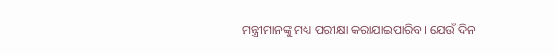ମନ୍ତ୍ରୀମାନଙ୍କୁ ମଧ୍ୟ ପରୀକ୍ଷା କରାଯାଇପାରିବ। ଯେଉଁ ଦିନ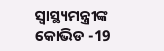ସ୍ୱାସ୍ଥ୍ୟମନ୍ତ୍ରୀଙ୍କ କୋଭିଡ -19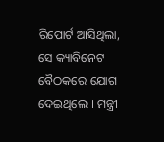ରିପୋର୍ଟ ଆସିଥିଲା, ସେ କ୍ୟାବିନେଟ ବୈଠକରେ ଯୋଗ ଦେଇଥିଲେ । ମନ୍ତ୍ରୀ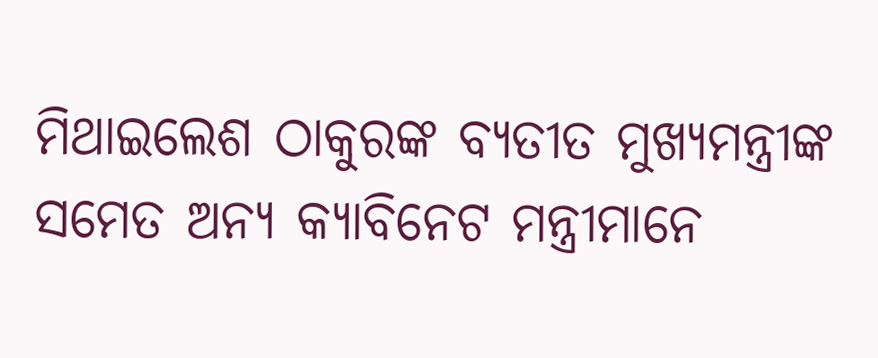ମିଥାଇଲେଶ ଠାକୁରଙ୍କ ବ୍ୟତୀତ ମୁଖ୍ୟମନ୍ତ୍ରୀଙ୍କ ସମେତ ଅନ୍ୟ କ୍ୟାବିନେଟ ମନ୍ତ୍ରୀମାନେ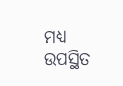ମଧ୍ୟ ଉପସ୍ଥିତ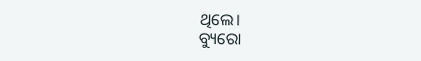ଥିଲେ।
ବ୍ୟୁରୋ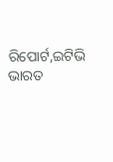ରିପୋର୍ଟ,ଇଟିଭି ଭାରତ